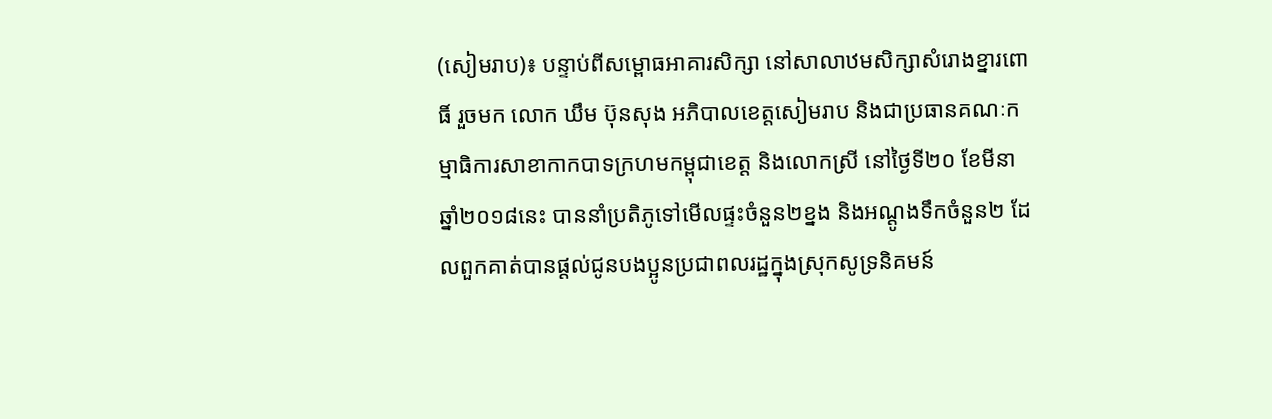(សៀមរាប)៖ បន្ទាប់ពីសម្ពោធអាគារសិក្សា នៅសាលាឋមសិក្សាសំរោងខ្នារពោធិ៍ រួចមក លោក ឃឹម ប៊ុនសុង អភិបាលខេត្តសៀមរាប និងជាប្រធានគណៈកម្មាធិការសាខាកាកបាទក្រហមកម្ពុជាខេត្ត និងលោកស្រី នៅថ្ងៃទី២០ ខែមីនា ឆ្នាំ២០១៨នេះ បាននាំប្រតិភូទៅមើលផ្ទះចំនួន២ខ្នង និងអណ្ដូងទឹកចំនួន២ ដែលពួកគាត់បានផ្ដល់ជូនបងប្អូនប្រជាពលរដ្ឋក្នុងស្រុកសូទ្រនិគមន៍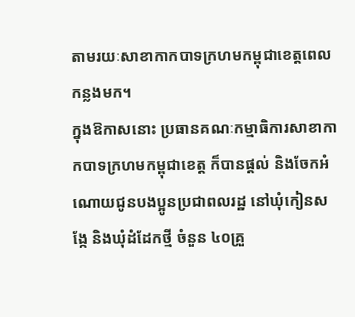តាមរយៈសាខាកាកបាទក្រហមកម្ពុជាខេត្តពេលកន្លងមក។
ក្នុងឱកាសនោះ ប្រធានគណៈកម្មាធិការសាខាកាកបាទក្រហមកម្ពុជាខេត្ត ក៏បានផ្ដល់ និងចែកអំណោយជូនបងប្អូនប្រជាពលរដ្ឋ នៅឃុំកៀនសង្កែ និងឃុំដំដែកថ្មី ចំនួន ៤០គ្រួ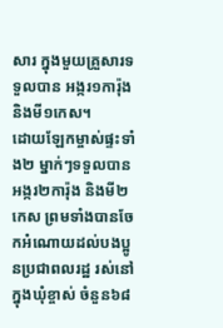សារ ក្នុងមួយគ្រួសារទទួលបាន អង្ករ១ការ៉ុង និងមី១កេស។
ដោយឡែកម្ចាស់ផ្ទះទាំង២ ម្នាក់ៗទទួលបានអង្ករ២ការ៉ុង និងមី២កេស ព្រមទាំងបានចែកអំណោយដល់បងប្អូនប្រជាពលរដ្ឋ រស់នៅក្នុងឃុំខ្ចាស់ ចំនួន៦៨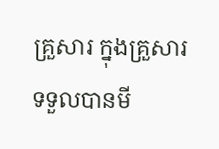គ្រួសារ ក្នុងគ្រួសារទទួលបានមី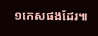១កេសផងដែរ៕